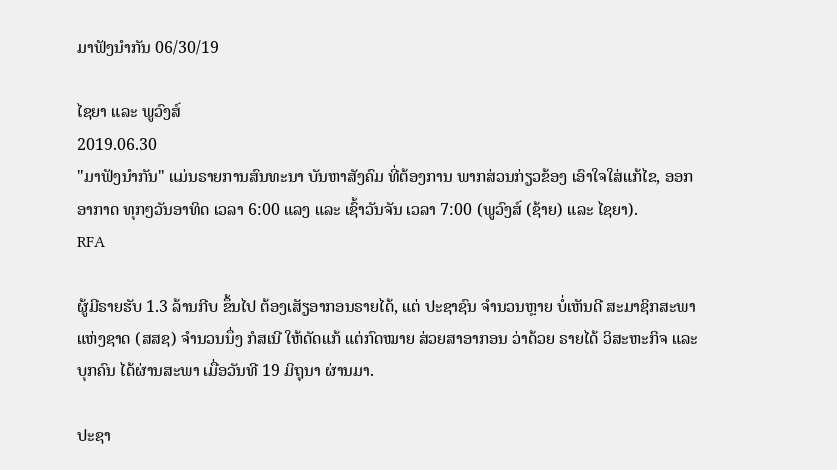ມາຟັງນໍາກັນ 06/30/19

ໄຊຍາ ແລະ ພູວົງສ໌
2019.06.30
"ມາຟັງນຳກັນ" ແມ່ນຣາຍການສົນທະນາ ບັນຫາສັງຄົມ ທີ່ຕ້ອງການ ພາກສ່ວນກ່ຽວຂ້ອງ ເອົາໃຈໃສ່ແກ້ໄຂ, ອອກອາກາດ ທຸກໆວັນອາທິດ ເວລາ 6:00 ແລງ ແລະ ເຊົ້າວັນຈັນ ເວລາ 7:00 (ພູວົງສ໌ (ຊ້າຍ) ແລະ ໄຊຍາ).
RFA

ຜູ້ມີຣາຍຮັບ 1.3 ລ້ານກີບ ຂຶ້ນໄປ ຕ້ອງເສັຽອາກອນຣາຍໄດ້, ແຕ່ ປະຊາຊົນ ຈຳນວນຫຼາຍ ບໍ່ເຫັນດີ ສະມາຊິກສະພາແຫ່ງຊາດ (ສສຊ) ຈຳນວນນຶ່ງ ກໍສເນີ ໃຫ້ດັດແກ້ ແຕ່ກົດໝາຍ ສ່ວຍສາອາກອນ ວ່າດ້ວຍ ຣາຍໄດ້ ວິສະຫະກິຈ ແລະ ບຸກຄົນ ໄດ້ຜ່ານສະພາ ເມື່ອວັນທີ 19 ມິຖຸນາ ຜ່ານມາ.

ປະຊາ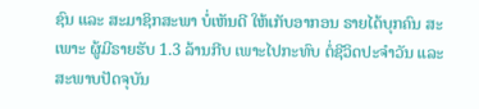ຊົນ ແລະ ສະມາຊິກສະພາ ບໍ່ເຫັນດີ ໃຫ້ເກັບອາກອນ ຣາຍໄດ້ບຸກຄົນ ສະເພາະ ຜູ້ມີຣາຍຮັບ 1.3 ລ້ານກີບ ເພາະໄປກະທົບ ຕໍ່ຊີວິດປະຈຳວັນ ແລະ ສະພາບປັດຈຸບັນ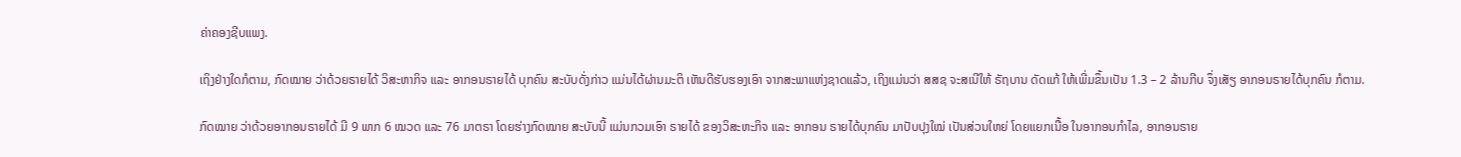ຄ່າຄອງຊີບແພງ.

ເຖິງຢ່າງໃດກໍຕາມ, ກົດໝາຍ ວ່າດ້ວຍຣາຍໄດ້ ວິສະຫາກິຈ ແລະ ອາກອນຣາຍໄດ້ ບຸກຄົນ ສະບັບດັ່ງກ່າວ ແມ່ນໄດ້ຜ່ານມະຕິ ເຫັນດີຮັບຮອງເອົາ ຈາກສະພາແຫ່ງຊາດແລ້ວ, ເຖິງແມ່ນວ່າ ສສຊ ຈະສເນີໃຫ້ ຣັຖບານ ດັດແກ້ ໃຫ້ເພີ່ມຂຶ້ນເປັນ 1.3 – 2 ລ້ານກີບ ຈຶ່ງເສັຽ ອາກອນຣາຍໄດ້ບຸກຄົນ ກໍຕາມ.

ກົດໝາຍ ວ່າດ້ວຍອາກອນຣາຍໄດ້ ມີ 9 ພາກ 6 ໝວດ ແລະ 76 ມາຕຣາ ໂດຍຮ່າງກົດໝາຍ ສະບັບນີ້ ແມ່ນກວມເອົາ ຣາຍໄດ້ ຂອງວິສະຫະກິຈ ແລະ ອາກອນ ຣາຍໄດ້ບຸກຄົນ ມາປັບປຸງໃໝ່ ເປັນສ່ວນໃຫຍ່ ໂດຍແຍກເນື້ອ ໃນອາກອນກຳໄລ, ອາກອນຣາຍ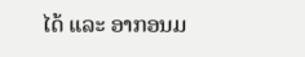ໄດ້ ແລະ ອາກອນມ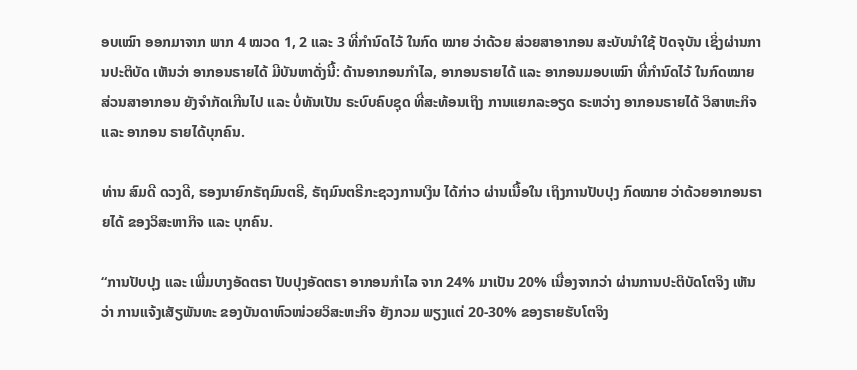ອບເໝົາ ອອກມາຈາກ ພາກ 4 ໝວດ 1, 2 ແລະ 3 ທີ່ກຳນົດໄວ້ ໃນກົດ ໝາຍ ວ່າດ້ວຍ ສ່ວຍສາອາກອນ ສະບັບນຳໃຊ້ ປັດຈຸບັນ ເຊິ່ງຜ່ານການປະຕິບັດ ເຫັນວ່າ ອາກອນຣາຍໄດ້ ມີບັນຫາດັ່ງນີ້: ດ້ານອາກອນກຳໄລ, ອາກອນຣາຍໄດ້ ແລະ ອາກອນມອບເໝົາ ທີ່ກຳນົດໄວ້ ໃນກົດໝາຍ ສ່ວນສາອາກອນ ຍັງຈຳກັດເກີນໄປ ແລະ ບໍ່ທັນເປັນ ຣະບົບຄົບຊຸດ ທີ່ສະທ້ອນເຖິງ ການແຍກລະອຽດ ຣະຫວ່າງ ອາກອນຣາຍໄດ້ ວິສາຫະກິຈ ແລະ ອາກອນ ຣາຍໄດ້ບຸກຄົນ.

ທ່ານ ສົມດີ ດວງດີ, ຮອງນາຍົກຣັຖມົນຕຣີ, ຣັຖມົນຕຣີກະຊວງການເງິນ ໄດ້ກ່າວ ຜ່ານເນື້ອໃນ ເຖິງການປັບປຸງ ກົດໝາຍ ວ່າດ້ວຍອາກອນຣາຍໄດ້ ຂອງວິສະຫາກິຈ ແລະ ບຸກຄົນ.

“ການປັບປຸງ ແລະ ເພີ່ມບາງອັດຕຣາ ປັບປຸງອັດຕຣາ ອາກອນກຳໄລ ຈາກ 24% ມາເປັນ 20% ເນື່ອງຈາກວ່າ ຜ່ານການປະຕິບັດໂຕຈິງ ເຫັນວ່າ ການແຈ້ງເສັຽພັນທະ ຂອງບັນດາຫົວໜ່ວຍວິສະຫະກິຈ ຍັງກວມ ພຽງແຕ່ 20-30% ຂອງຣາຍຮັບໂຕຈິງ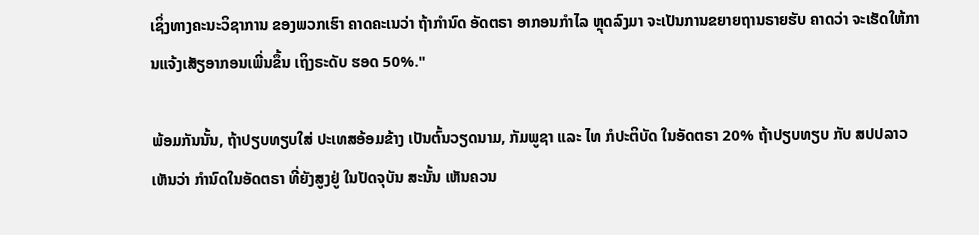ເຊິ່ງທາງຄະນະວິຊາການ ຂອງພວກເຮົາ ຄາດຄະເນວ່າ ຖ້າກຳນົດ ອັດຕຣາ ອາກອນກຳໄລ ຫຼຸດລົງມາ ຈະເປັນການຂຍາຍຖານຣາຍຮັບ ຄາດວ່າ ຈະເຮັດໃຫ້ການແຈ້ງເສັຽອາກອນເພີ່ນຂຶ້ນ ເຖິງຣະດັບ ຮອດ 50%."

ພ້ອມກັນນັ້ນ, ຖ້າປຽບທຽບໃສ່ ປະເທສອ້ອມຂ້າງ ເປັນຕົ້ນວຽດນາມ, ກັມພູຊາ ແລະ ໄທ ກໍປະຕິບັດ ໃນອັດຕຣາ 20% ຖ້າປຽບທຽບ ກັບ ສປປລາວ ເຫັນວ່າ ກຳນົດໃນອັດຕຣາ ທີ່ຍັງສູງຢູ່ ໃນປັດຈຸບັນ ສະນັ້ນ ເຫັນຄວນ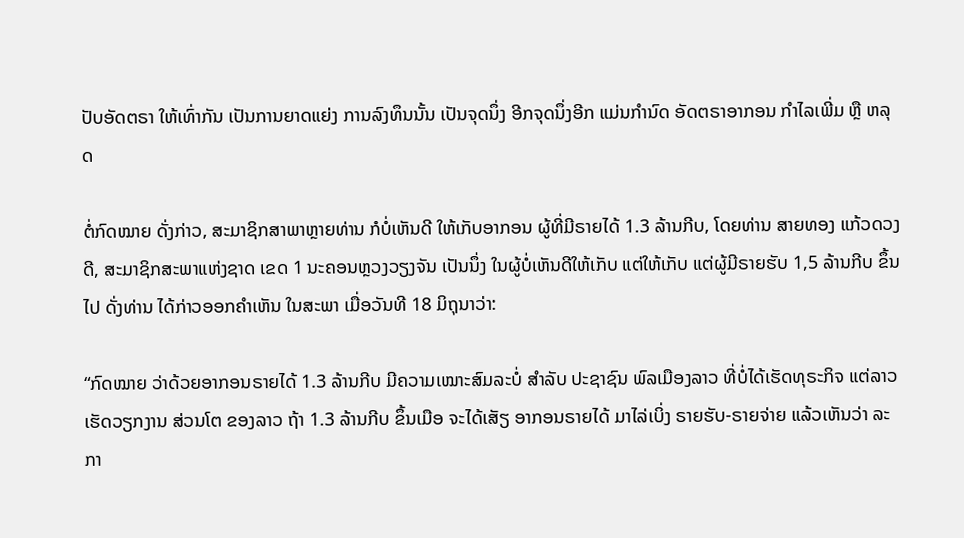ປັບອັດຕຣາ ໃຫ້ເທົ່າກັນ ເປັນການຍາດແຍ່ງ ການລົງທຶນນັ້ນ ເປັນຈຸດນຶ່ງ ອີກຈຸດນຶ່ງອີກ ແມ່ນກຳນົດ ອັດຕຣາອາກອນ ກຳໄລເພີ່ມ ຫຼື ຫລຸດ

ຕໍ່ກົດໝາຍ ດັ່ງກ່າວ, ສະມາຊິກສາພາຫຼາຍທ່ານ ກໍບໍ່ເຫັນດີ ໃຫ້ເກັບອາກອນ ຜູ້ທີ່ມີຣາຍໄດ້ 1.3 ລ້ານກີບ, ໂດຍທ່ານ ສາຍທອງ ແກ້ວດວງດີ, ສະມາຊິກສະພາແຫ່ງຊາດ ເຂດ 1 ນະຄອນຫຼວງວຽງຈັນ ເປັນນຶ່ງ ໃນຜູ້ບໍ່ເຫັນດີໃຫ້ເກັບ ແຕ່ໃຫ້ເກັບ ແຕ່ຜູ້ມີຣາຍຮັບ 1,5 ລ້ານກີບ ຂຶ້ນໄປ ດັ່ງທ່ານ ໄດ້ກ່າວອອກຄຳເຫັນ ໃນສະພາ ເມື່ອວັນທີ 18 ມິຖຸນາວ່າ:

“ກົດໝາຍ ວ່າດ້ວຍອາກອນຣາຍໄດ້ 1.3 ລ້ານກີບ ມີຄວາມເໝາະສົມລະບໍ່ ສຳລັບ ປະຊາຊົນ ພົລເມືອງລາວ ທີ່ບໍ່ໄດ້ເຮັດທຸຣະກິຈ ແຕ່ລາວ ເຮັດວຽກງານ ສ່ວນໂຕ ຂອງລາວ ຖ້າ 1.3 ລ້ານກີບ ຂຶ້ນເມືອ ຈະໄດ້ເສັຽ ອາກອນຣາຍໄດ້ ມາໄລ່ເບິ່ງ ຣາຍຮັບ-ຣາຍຈ່າຍ ແລ້ວເຫັນວ່າ ລະກາ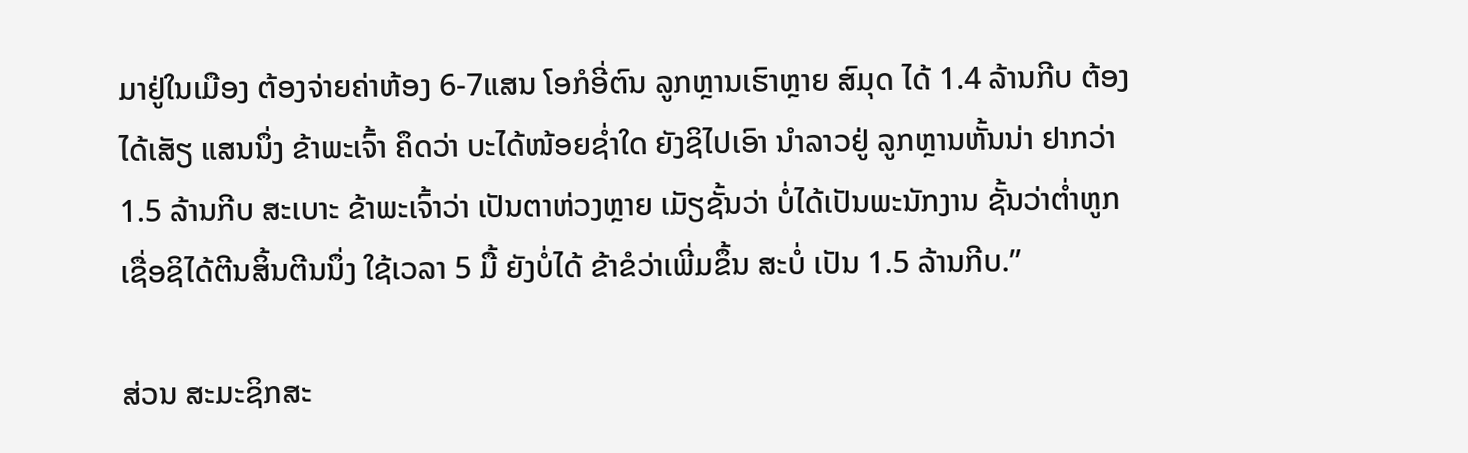ມາຢູ່ໃນເມືອງ ຕ້ອງຈ່າຍຄ່າຫ້ອງ 6-7ແສນ ໂອກໍອີ່ຕົນ ລູກຫຼານເຮົາຫຼາຍ ສົມຸດ ໄດ້ 1.4 ລ້ານກີບ ຕ້ອງໄດ້ເສັຽ ແສນນຶ່ງ ຂ້າພະເຈົ້າ ຄຶດວ່າ ບະໄດ້ໜ້ອຍຊໍ່າໃດ ຍັງຊິໄປເອົາ ນຳລາວຢູ່ ລູກຫຼານຫັ້ນນ່າ ຢາກວ່າ 1.5 ລ້ານກີບ ສະເບາະ ຂ້າພະເຈົ້າວ່າ ເປັນຕາຫ່ວງຫຼາຍ ເມັຽຊັ້ນວ່າ ບໍ່ໄດ້ເປັນພະນັກງານ ຊັ້ນວ່າຕໍ່າຫູກ ເຊື່ອຊິໄດ້ຕີນສິ້ນຕີນນຶ່ງ ໃຊ້ເວລາ 5 ມື້ ຍັງບໍ່ໄດ້ ຂ້າຂໍວ່າເພີ່ມຂຶ້ນ ສະບໍ່ ເປັນ 1.5 ລ້ານກີບ.”

ສ່ວນ ສະມະຊິກສະ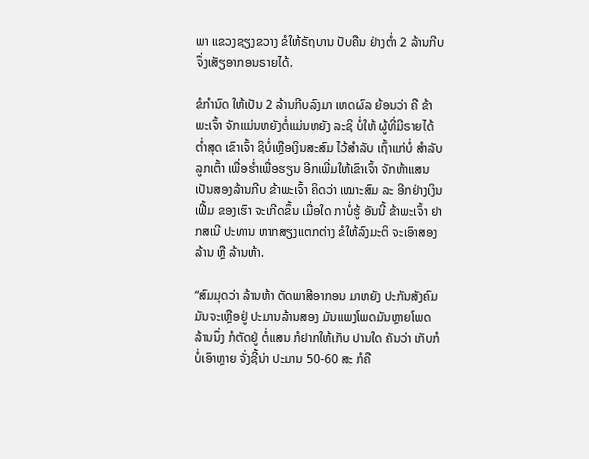ພາ ແຂວງຊຽງຂວາງ ຂໍໃຫ້ຣັຖບານ ປັບຄືນ ຢ່າງຕໍ່າ 2 ລ້ານກີບ ຈຶ່ງເສັຽອາກອນຣາຍໄດ້.

ຂໍກຳນົດ ໃຫ້ເປັນ 2 ລ້ານກີບລົງມາ ເຫດຜົລ ຍ້ອນວ່າ ຄື ຂ້າພະເຈົ້າ ຈັກແມ່ນຫຍັງຕໍ່ແມ່ນຫຍັງ ລະຊິ ບໍ່ໃຫ້ ຜູ້ທີ່ມີຣາຍໄດ້ຕໍ່າສຸດ ເຂົາເຈົ້າ ຊິບໍ່ເຫຼືອເງິນສະສົມ ໄວ້ສຳລັບ ເຖົ້າແກ່ບໍ່ ສຳລັບລູກເຕົ້າ ເພື່ອຮໍ່າເພື່ອຮຽນ ອີກເພີ່ມໃຫ້ເຂົາເຈົ້າ ຈັກຫ້າແສນ ເປັນສອງລ້ານກີບ ຂ້າພະເຈົ້າ ຄິດວ່າ ເໝາະສົມ ລະ ອີກຢ່າງເງິນເຟີ້ມ ຂອງເຮົາ ຈະເກີດຂຶ້ນ ເມື່ອໃດ ກາບໍ່ຮູ້ ອັນນີ້ ຂ້າພະເຈົ້າ ຢາກສເນີ ປະທານ ຫາກສຽງແຕກຕ່າງ ຂໍໃຫ້ລົງມະຕິ ຈະເອົາສອງລ້ານ ຫຼື ລ້ານຫ້າ.

“ສົມມຸດວ່າ ລ້ານຫ້າ ຕັດພາສີອາກອນ ມາຫຍັງ ປະກັນສັງຄົມ ມັນຈະເຫຼືອຢູ່ ປະມານລ້ານສອງ ມັນແພງໂພດມັນຫຼາຍໂພດ ລ້ານນຶ່ງ ກໍຕັດຢູ່ ຕໍ່ແສນ ກໍຢາກໃຫ້ເກັບ ປານໃດ ຄັນວ່າ ເກັບກໍບໍ່ເອົາຫຼາຍ ຈັ່ງຊີ້ນ່າ ປະມານ 50-60 ສະ ກໍຄື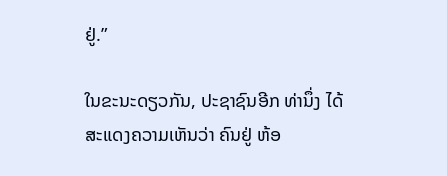ຢູ່.”

ໃນຂະນະດຽວກັນ, ປະຊາຊົນອີກ ທ່ານຶ່ງ ໄດ້ສະແດງຄວາມເຫັນວ່າ ຄົນຢູ່ ຫ້ອ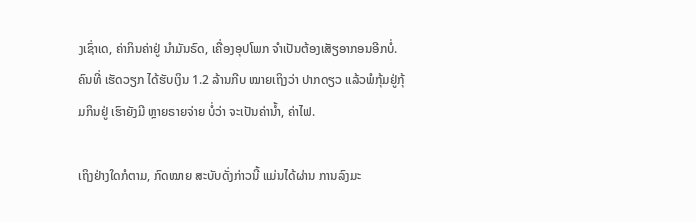ງເຊົ່າເດ, ຄ່າກິນຄ່າຢູ່ ນຳມັນຣົດ, ເຄື່ອງອຸປໂພກ ຈຳເປັນຕ້ອງເສັຽອາກອນອີກບໍ່. ຄົນທີ່ ເຮັດວຽກ ໄດ້ຮັບເງິນ 1.2 ລ້ານກີບ ໝາຍເຖິງວ່າ ປາກດຽວ ແລ້ວພໍກຸ້ມຢູ່ກຸ້ມກິນຢູ່ ເຮົາຍັງມີ ຫຼາຍຣາຍຈ່າຍ ບໍ່ວ່າ ຈະເປັນຄ່ານໍ້າ, ຄ່າໄຟ.

ເຖິງຢ່າງໃດກໍຕາມ, ກົດໝາຍ ສະບັບດັ່ງກ່າວນີ້ ແມ່ນໄດ້ຜ່ານ ການລົງມະ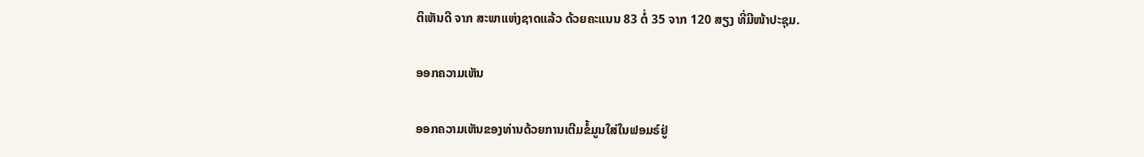ຕິເຫັນດີ ຈາກ ສະພາແຫ່ງຊາດແລ້ວ ດ້ວຍຄະແນນ 83 ຕໍ່ 35 ຈາກ 120 ສຽງ ທີ່ມີໜ້າປະຊຸມ.

ອອກຄວາມເຫັນ

ອອກຄວາມເຫັນຂອງທ່ານດ້ວຍການເຕີມຂໍ້ມູນໃສ່ໃນຟອມຣ໌ຢູ່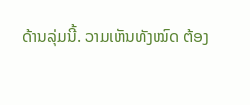ດ້ານລຸ່ມນີ້. ວາມເຫັນທັງໝົດ ຕ້ອງ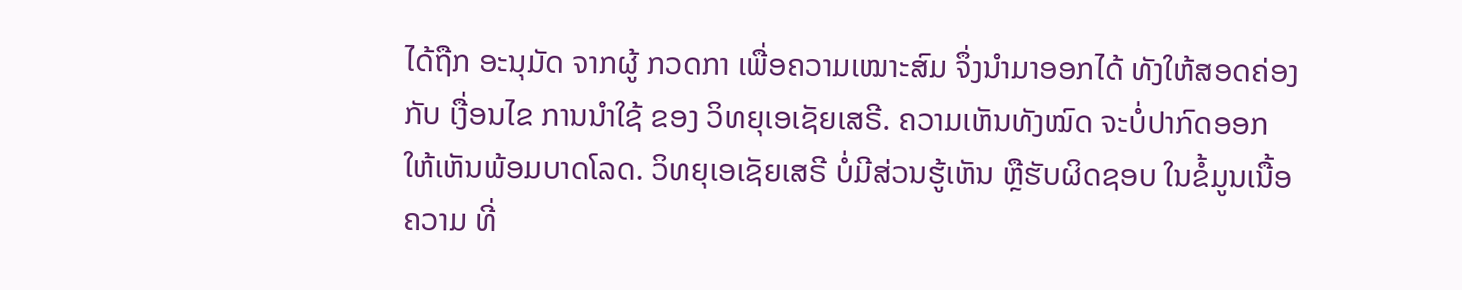ໄດ້ຖືກ ອະນຸມັດ ຈາກຜູ້ ກວດກາ ເພື່ອຄວາມເໝາະສົມ ຈຶ່ງນໍາມາອອກໄດ້ ທັງໃຫ້ສອດຄ່ອງ ກັບ ເງື່ອນໄຂ ການນຳໃຊ້ ຂອງ ວິທຍຸເອເຊັຍເສຣີ. ຄວາມເຫັນທັງໝົດ ຈະບໍ່ປາກົດອອກ ໃຫ້ເຫັນພ້ອມບາດໂລດ. ວິທຍຸເອເຊັຍເສຣີ ບໍ່ມີສ່ວນຮູ້ເຫັນ ຫຼືຮັບຜິດຊອບ ໃນຂໍ້ມູນເນື້ອຄວາມ ທີ່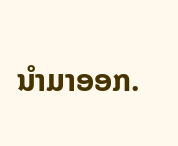ນໍາມາອອກ.